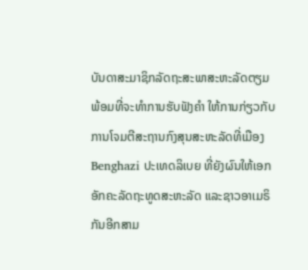ບັນດາສະມາຊິກລັດຖະສະພາສະຫະລັດຕຽມພ້ອມທີ່ຈະທໍາການຮັບຟັງຄຳ ໃຫ້ການກ່ຽວກັບການໂຈມຕີສະຖານກົງສຸນສະຫະລັດທີ່ເມືອງ Benghazi ປະເທດລິເບຍ ທີ່ຍັງຜົນໃຫ້ເອກອັກຄະລັດຖະທູດສະຫະລັດ ແລະຊາວອາເມຣິກັນອີກສາມ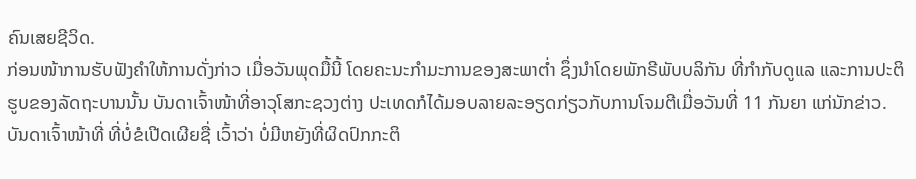ຄົນເສຍຊີວິດ.
ກ່ອນໜ້າການຮັບຟັງຄຳໃຫ້ການດັ່ງກ່າວ ເມື່ອວັນພຸດມື້ນີ້ ໂດຍຄະນະກໍາມະການຂອງສະພາຕໍ່າ ຊຶ່ງນໍາໂດຍພັກຣີພັບບລິກັນ ທີ່ກໍາກັບດູແລ ແລະການປະຕິຮູບຂອງລັດຖະບານນັ້ນ ບັນດາເຈົ້າໜ້າທີ່ອາວຸໂສກະຊວງຕ່າງ ປະເທດກໍໄດ້ມອບລາຍລະອຽດກ່ຽວກັບການໂຈມຕີເມື່ອວັນທີ່ 11 ກັນຍາ ແກ່ນັກຂ່າວ.
ບັນດາເຈົ້າໜ້າທີ່ ທີ່ບໍ່ຂໍເປີດເຜີຍຊື່ ເວົ້າວ່າ ບໍ່ມີຫຍັງທີ່ຜິດປົກກະຕິ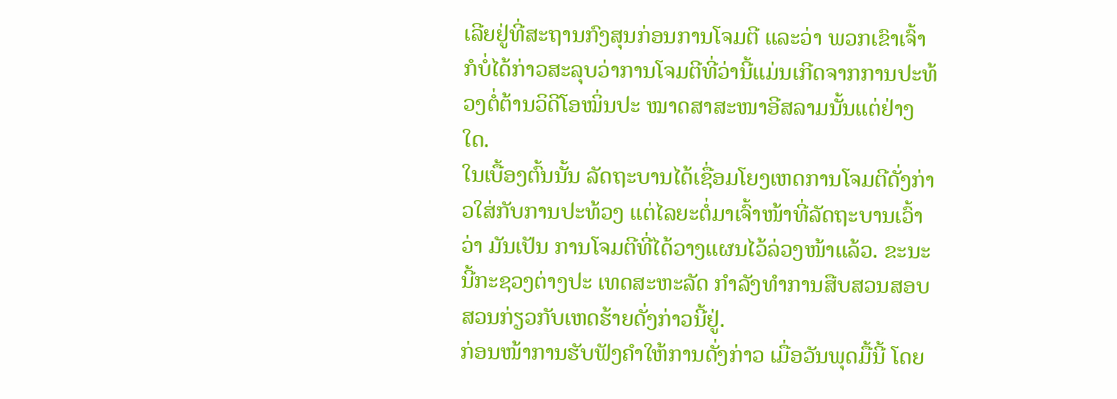ເລີຍຢູ່ທີ່ສະຖານກົງສຸນກ່ອນການໂຈມຕີ ແລະວ່າ ພວກເຂົາເຈົ້າກໍບໍ່ໄດ້ກ່າວສະລຸບວ່າການໂຈມຕີທີ່ວ່ານີ້ແມ່ນເກີດຈາກການປະທ້ວງຕໍ່ຕ້ານວິດີໂອໝິ່ນປະ ໝາດສາສະໜາອີສລາມນັ້ນແຕ່ຢ່າງໃດ.
ໃນເບື້ອງຕົ້ນນັ້ນ ລັດຖະບານໄດ້ເຊື່ອມໂຍງເຫດການໂຈມຕີດັ່ງກ່າວໃສ່ກັບການປະທ້ວງ ແຕ່ໄລຍະຕໍ່ມາເຈົ້າໜ້າທີ່ລັດຖະບານເວົ້າວ່າ ມັນເປັນ ການໂຈມຕີທີ່ໄດ້ວາງແຜນໄວ້ລ່ວງໜ້າແລ້ວ. ຂະນະນີ້ກະຊວງຕ່າງປະ ເທດສະຫະລັດ ກໍາລັງທໍາການສືບສວນສອບສວນກ່ຽວກັບເຫດຮ້າຍດັ່ງກ່າວນີ້ຢູ່.
ກ່ອນໜ້າການຮັບຟັງຄຳໃຫ້ການດັ່ງກ່າວ ເມື່ອວັນພຸດມື້ນີ້ ໂດຍ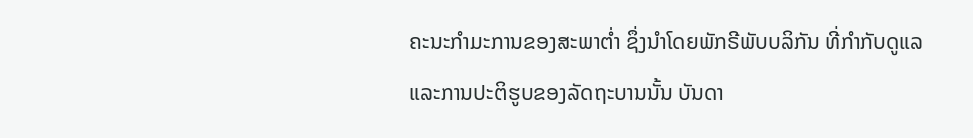ຄະນະກໍາມະການຂອງສະພາຕໍ່າ ຊຶ່ງນໍາໂດຍພັກຣີພັບບລິກັນ ທີ່ກໍາກັບດູແລ ແລະການປະຕິຮູບຂອງລັດຖະບານນັ້ນ ບັນດາ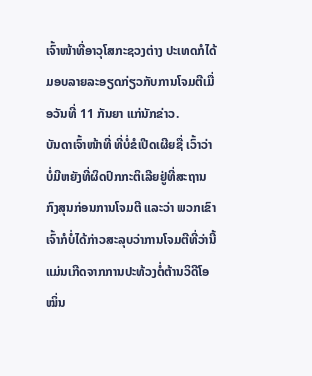ເຈົ້າໜ້າທີ່ອາວຸໂສກະຊວງຕ່າງ ປະເທດກໍໄດ້ມອບລາຍລະອຽດກ່ຽວກັບການໂຈມຕີເມື່ອວັນທີ່ 11 ກັນຍາ ແກ່ນັກຂ່າວ.
ບັນດາເຈົ້າໜ້າທີ່ ທີ່ບໍ່ຂໍເປີດເຜີຍຊື່ ເວົ້າວ່າ ບໍ່ມີຫຍັງທີ່ຜິດປົກກະຕິເລີຍຢູ່ທີ່ສະຖານກົງສຸນກ່ອນການໂຈມຕີ ແລະວ່າ ພວກເຂົາເຈົ້າກໍບໍ່ໄດ້ກ່າວສະລຸບວ່າການໂຈມຕີທີ່ວ່ານີ້ແມ່ນເກີດຈາກການປະທ້ວງຕໍ່ຕ້ານວິດີໂອໝິ່ນ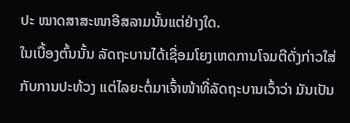ປະ ໝາດສາສະໜາອີສລາມນັ້ນແຕ່ຢ່າງໃດ.
ໃນເບື້ອງຕົ້ນນັ້ນ ລັດຖະບານໄດ້ເຊື່ອມໂຍງເຫດການໂຈມຕີດັ່ງກ່າວໃສ່ກັບການປະທ້ວງ ແຕ່ໄລຍະຕໍ່ມາເຈົ້າໜ້າທີ່ລັດຖະບານເວົ້າວ່າ ມັນເປັນ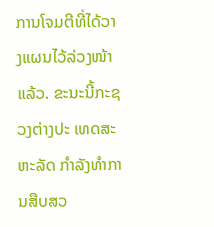ການໂຈມຕີທີ່ໄດ້ວາງແຜນໄວ້ລ່ວງໜ້າແລ້ວ. ຂະນະນີ້ກະຊວງຕ່າງປະ ເທດສະຫະລັດ ກໍາລັງທໍາການສືບສວ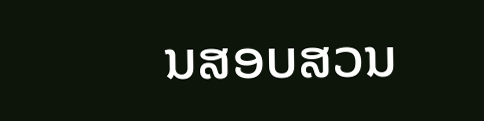ນສອບສວນ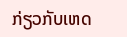ກ່ຽວກັບເຫດ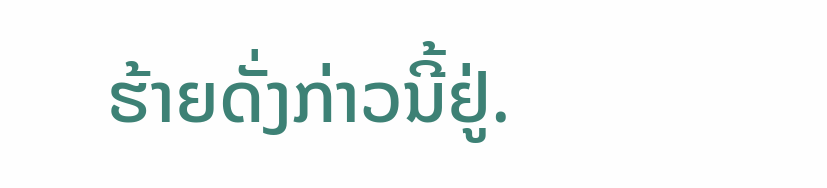ຮ້າຍດັ່ງກ່າວນີ້ຢູ່.